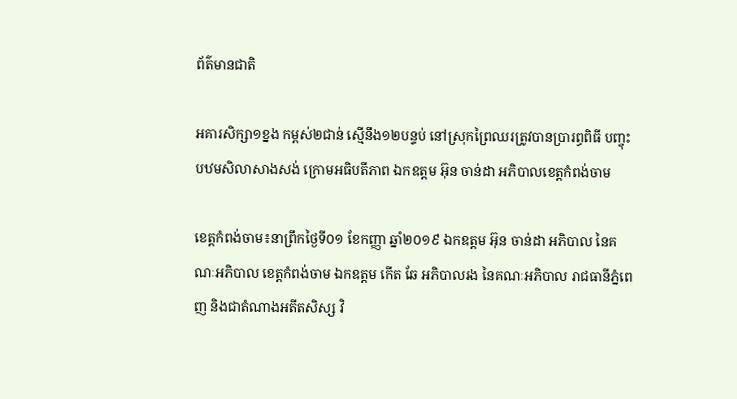ព័ត៌មានជាតិ

អគារសិក្សា១ខ្នង កម្ពស់២ជាន់ ស្មើនឹង១២បន្ទប់ នៅស្រុកព្រៃឈរត្រូវបានប្រារព្ធពិធី បញ្ចុះបឋមសិលាសាងសង់ ក្រោមអធិបតីភាព ឯកឧត្តម អ៊ុន ចាន់ដា អភិបាលខេត្តកំពង់ចាម

ខេត្តកំពង់ចាម៖នាព្រឹកថ្ងៃទី០១ ខែកញ្ញា ឆ្នាំ២០១៩ ឯកឧត្តម អ៊ុន ចាន់ដា អភិបាល នៃគណៈអភិបាល ខេត្តកំពង់ចាម ឯកឧត្តម កើត ឆែ អភិបាលរង នៃគណៈអភិបាល រាជធានីភ្នំពេញ និងជាតំណាងអតីតសិស្ស វិ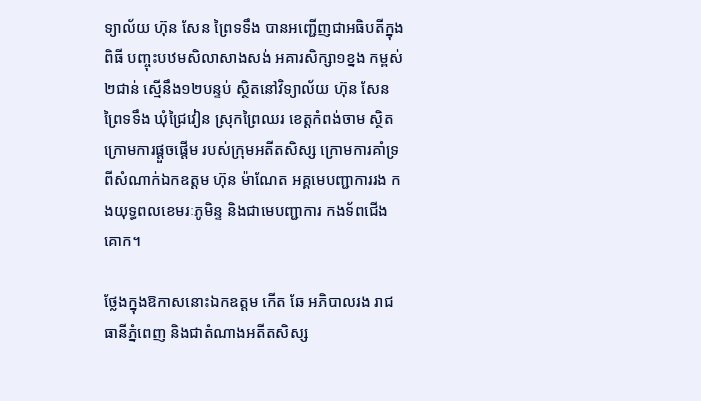ទ្យាល័យ ហ៊ុន សែន ព្រៃទទឹង បានអញ្ជើញជាអធិបតីក្នុងពិធី បញ្ចុះបឋមសិលាសាងសង់ អគារសិក្សា១ខ្នង កម្ពស់២ជាន់ ស្មើនឹង១២បន្ទប់ ស្ថិតនៅវិទ្យាល័យ ហ៊ុន សែន ព្រៃទទឹង ឃុំជ្រៃវៀន ស្រុកព្រៃឈរ ខេត្តកំពង់ចាម ស្ថិតក្រោមការផ្ដួចផ្ដើម របស់ក្រុមអតីតសិស្ស ក្រោមការគាំទ្រ ពីសំណាក់ឯកឧត្តម ហ៊ុន ម៉ាណែត អគ្គមេបញ្ជាការរង កងយុទ្ធពលខេមរៈភូមិន្ទ និងជាមេបញ្ជាការ កងទ័ពជើងគោក។

ថ្លែងក្នុងឱកាសនោះឯកឧត្តម កើត ឆែ អភិបាលរង រាជធានីភ្នំពេញ និងជាតំណាងអតីតសិស្ស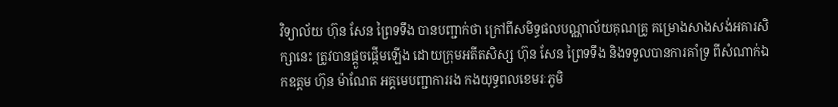វិទ្យាល័យ ហ៊ុន សែន ព្រៃទទឹង បានបញ្ជាក់ថា ក្រៅពីសមិទ្ធផលបណ្ណាល័យគុណគ្រូ គម្រោងសាងសង់អគារសិក្សានេះ ត្រូវបានផ្ដួចផ្ដើមឡើង ដោយក្រុមអតីតសិស្ស ហ៊ុន សែន ព្រៃទទឹង និងទទួលបានការគាំទ្រ ពីសំណាក់ឯកឧត្តម ហ៊ុន ម៉ាណែត អគ្គមេបញ្ជាការរង កងយុទ្ធពលខេមរៈភូមិ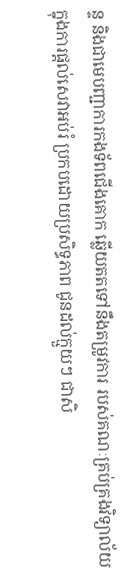ន្ទ និងជាមេបញ្ជាការកងទ័ពជើងគោក ឆ្លើយតតទៅនឹងតម្រូវការ របស់គណៈគ្រប់គ្រងវិទ្យាល័យ ក្នុងការផ្ដល់សេវាអប់រំ ប្រកបដោយប្រសិទ្ធភាព ជូនដល់ក្មួយៗ ជាសិ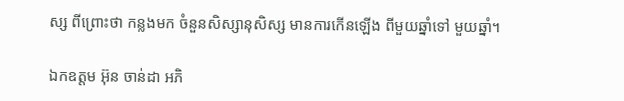ស្ស ពីព្រោះថា កន្លងមក ចំនួនសិស្សានុសិស្ស មានការកើនឡើង ពីមួយឆ្នាំទៅ មួយឆ្នាំ។

ឯកឧត្តម អ៊ុន ចាន់ដា អភិ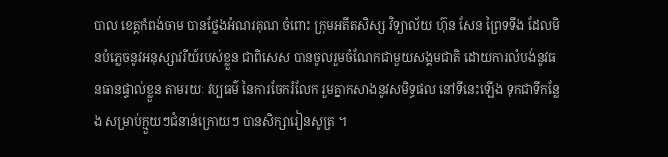បាល ខេត្តកំពង់ចាម បានថ្លែងអំណរគុណ ចំពោះ ក្រុមអតីតសិស្ស វិទ្យាល័យ ហ៊ុន សែន ព្រៃទទឹង ដែលមិនបំភ្លេចនូវអនុស្សាវរីយ៍របស់ខ្លួន ជាពិសេស បានចូលរួមចំណែកជាមួយសង្គមជាតិ ដោយការលំបង់នូវធនធានផ្ទាល់ខ្លួន តាមរយៈ វប្បធម៌ នៃការចែករំលែក រួមគ្នាកសាងនូវសមិទ្ធផល នៅទីនេះឡើង ទុកជាទីកន្លែង សម្រាប់ក្មួយៗជំនាន់ក្រោយៗ បានសិក្សារៀនសូត្រ ។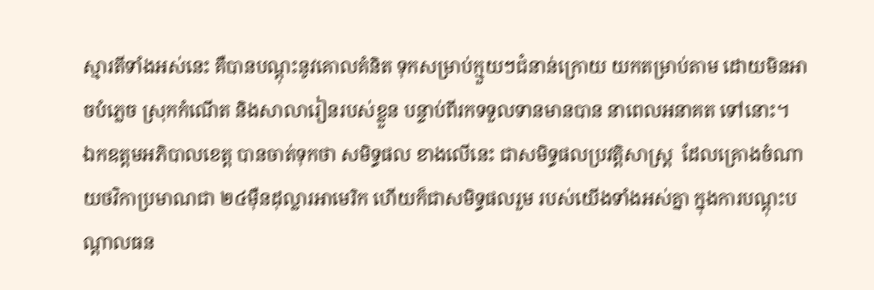ស្មារតីទាំងអស់នេះ គឺបានបណ្ដុះនូវគោលគំនិត ទុកសម្រាប់ក្មួយៗជំនាន់ក្រោយ យកតម្រាប់តាម ដោយមិនអាចបំភ្លេច ស្រុកកំណើត និងសាលារៀនរបស់ខ្លួន បន្ទាប់ពីរកទទួលទានមានបាន នាពេលអនាគត ទៅនោះ។
ឯកឧត្ដមអភិបាលខេត្ត បានចាត់ទុកថា សមិទ្ធផល ខាងលើនេះ ជាសមិទ្ធផលប្រវត្តិសាស្ត្រ  ដែលគ្រោងចំណាយថវិកាប្រមាណជា ២៤ម៉ឺនដុល្លារអាមេរិក ហើយក៏ជាសមិទ្ធផលរួម របស់យើងទាំងអស់គ្នា ក្នុងការបណ្ដុះបណ្ដាលធន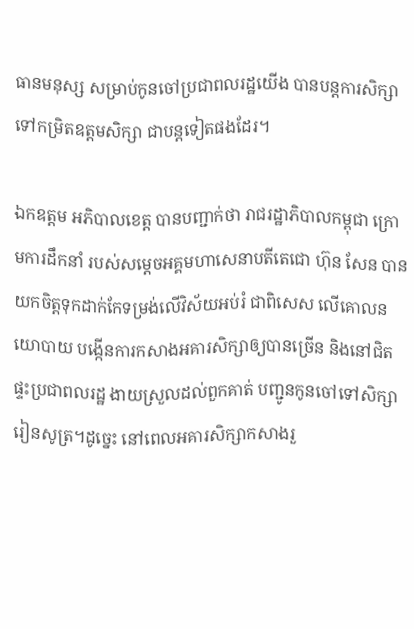ធានមនុស្ស សម្រាប់កូនចៅប្រជាពលរដ្ឋយើង បានបន្តការសិក្សា ទៅកម្រិតឧត្ដមសិក្សា ជាបន្តទៀតផងដែរ។

ឯកឧត្ដម អភិបាលខេត្ត បានបញ្ជាក់ថា រាជរដ្ឋាភិបាលកម្ពុជា ក្រោមការដឹកនាំ របស់សម្ដេចអគ្គមហាសេនាបតីតេជោ ហ៊ុន សែន បានយកចិត្តទុកដាក់កែទម្រង់លើវិស័យអប់រំ ជាពិសេស លើគោលនយោបាយ បង្កើនការកសាងអគារសិក្សាឲ្យបានច្រើន និងនៅជិតផ្ទះប្រជាពលរដ្ឋ ងាយស្រួលដល់ពួកគាត់ បញ្ជូនកូនចៅទៅសិក្សារៀនសូត្រ។ដូច្នេះ នៅពេលអគារសិក្សាកសាងរួ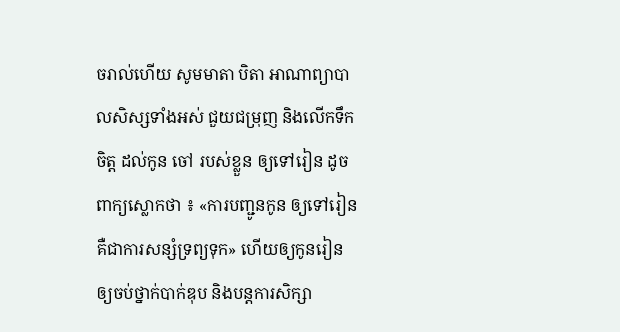ចរាល់ហើយ សូមមាតា បិតា អាណាព្យាបាលសិស្សទាំងអស់ ជួយជម្រុញ និងលើកទឹកចិត្ត ដល់កូន ចៅ របស់ខ្លួន ឲ្យទៅរៀន ដូចពាក្យស្លោកថា ៖ «ការបញ្ជូនកូន ឲ្យទៅរៀន គឺជាការសន្សំទ្រព្យទុក» ហើយឲ្យកូនរៀន ឲ្យចប់ថ្នាក់បាក់ឌុប និងបន្តការសិក្សា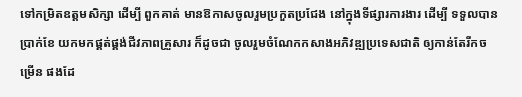ទៅកម្រិតឧត្ដមសិក្សា ដើម្បី ពួកគាត់ មានឱកាសចូលរួមប្រកួតប្រជែង នៅក្នុងទីផ្សារការងារ ដើម្បី ទទួលបានប្រាក់ខែ យកមកផ្គត់ផ្គង់ជីវភាពគ្រួសារ ក៏ដូចជា ចូលរួមចំណែកកសាងអភិវឌ្ឍប្រទេសជាតិ ឲ្យកាន់តែរីកចម្រើន ផងដែ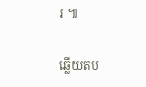រ ៕

ឆ្លើយតប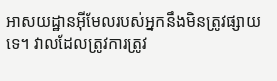អាសយដ្ឋានអ៊ីមែលរបស់អ្នកនឹងមិនត្រូវផ្សាយទេ។ វាលដែលត្រូវការត្រូវ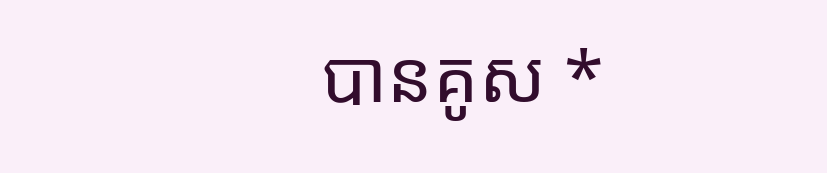បានគូស *